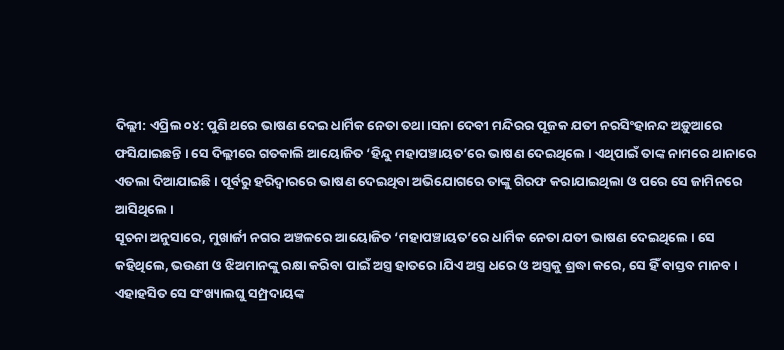ଦିଲ୍ଲୀ: ଏପ୍ରିଲ ୦୪: ପୁଣି ଥରେ ଭାଷଣ ଦେଇ ଧାର୍ମିକ ନେତା ତଥା ।ସନା ଦେବୀ ମନ୍ଦିରର ପୂଜକ ଯତୀ ନରସିଂହାନନ୍ଦ ଅଡ଼ୁଆରେ ଫସିଯାଇଛନ୍ତି । ସେ ଦିଲ୍ଲୀରେ ଗତକାଲି ଆୟୋଜିତ ‘ହିନ୍ଦୁ ମହାପଞ୍ଚାୟତ’ରେ ଭାଷଣ ଦେଇଥିଲେ । ଏଥିପାଇଁ ତାଙ୍କ ନାମରେ ଥାନାରେ ଏତଲା ଦିଆଯାଇଛି । ପୂର୍ବରୁ ହରିଦ୍ୱାରରେ ଭାଷଣ ଦେଇଥିବା ଅଭିଯୋଗରେ ତାଙ୍କୁ ଗିରଫ କରାଯାଇଥିଲା ଓ ପରେ ସେ ଜାମିନରେ ଆସିଥିଲେ ।
ସୂଚନା ଅନୁସାରେ, ମୁଖାର୍ଜୀ ନଗର ଅଞ୍ଚଳରେ ଆୟୋଜିତ ‘ମହାପଞ୍ଚାୟତ’ରେ ଧାର୍ମିକ ନେତା ଯତୀ ଭାଷଣ ଦେଇଥିଲେ । ସେ କହିଥିଲେ, ଭଉଣୀ ଓ ଝିଅମାନଙ୍କୁ ରକ୍ଷା କରିବା ପାଇଁ ଅସ୍ତ୍ର ହାତରେ ।ଯିଏ ଅସ୍ତ୍ର ଧରେ ଓ ଅସ୍ତ୍ରକୁ ଶ୍ରଦ୍ଧା କରେ, ସେ ହିଁ ବାସ୍ତବ ମାନବ । ଏହାହସିତ ସେ ସଂଖ୍ୟାଲଘୁ ସମ୍ପ୍ରଦାୟଙ୍କ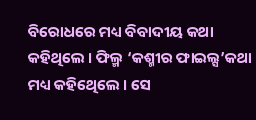ବିରୋଧରେ ମଧ୍ୟ ବିବାଦୀୟ କଥା କହିଥିଲେ । ଫିଲ୍ମ ‘କଶ୍ମୀର ଫାଇଲ୍ସ’କଥା ମଧ୍ୟ କହିଥେିଲେ । ସେ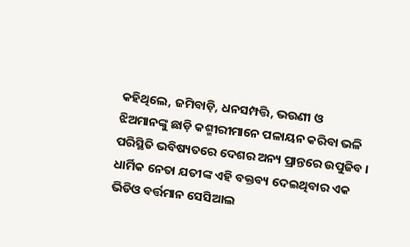କହିଥିଲେ, ଜମିବାଡ଼ି, ଧନସମ୍ପତ୍ତି, ଭଉଣୀ ଓ ଝିଅମାନଙ୍କୁ ଛାଡ଼ି କଶ୍ମୀରୀମାନେ ପଳାୟନ କରିବା ଭଳି ପରିସ୍ଥିତି ଭବିଷ୍ୟତରେ ଦେଶର ଅନ୍ୟ ପ୍ରାନ୍ତରେ ଉପୁଜିବ ।
ଧାର୍ମିକ ନେତା ଯତୀଙ୍କ ଏହି ବକ୍ତବ୍ୟ ଦେଇଥିବାର ଏକ ଭିଡିଓ ବର୍ତ୍ତମାନ ସେସିଆଲ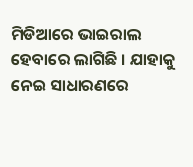ମିଡିଆରେ ଭାଇରାଲ ହେବାରେ ଲାଗିଛି । ଯାହାକୁ ନେଇ ସାଧାରଣରେ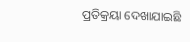ପ୍ରତିକ୍ରୟା ଦେଖାଯାଇଛି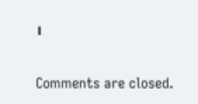।

Comments are closed.